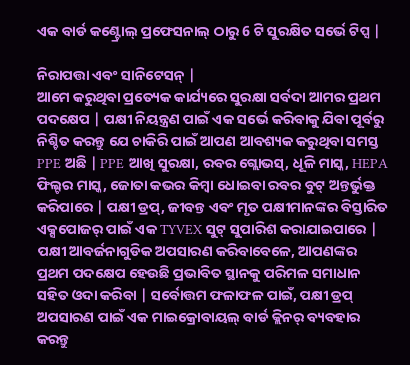ଏକ ବାର୍ଡ କଣ୍ଟ୍ରୋଲ୍ ପ୍ରଫେସନାଲ୍ ଠାରୁ 6 ଟି ସୁରକ୍ଷିତ ସର୍ଭେ ଟିପ୍ସ |

ନିରାପତ୍ତା ଏବଂ ସାନିଟେସନ୍ |
ଆମେ କରୁଥିବା ପ୍ରତ୍ୟେକ କାର୍ଯ୍ୟରେ ସୁରକ୍ଷା ସର୍ବଦା ଆମର ପ୍ରଥମ ପଦକ୍ଷେପ | ପକ୍ଷୀ ନିୟନ୍ତ୍ରଣ ପାଇଁ ଏକ ସର୍ଭେ କରିବାକୁ ଯିବା ପୂର୍ବରୁ ନିଶ୍ଚିତ କରନ୍ତୁ ଯେ ଚାକିରି ପାଇଁ ଆପଣ ଆବଶ୍ୟକ କରୁଥିବା ସମସ୍ତ PPE ଅଛି | PPE ଆଖି ସୁରକ୍ଷା, ରବର ଗ୍ଲୋଭସ୍, ଧୂଳି ମାସ୍କ, HEPA ଫିଲ୍ଟର ମାସ୍କ, ଜୋତା କଭର କିମ୍ବା ଧୋଇବା ରବର ବୁଟ୍ ଅନ୍ତର୍ଭୁକ୍ତ କରିପାରେ | ପକ୍ଷୀ ଡ୍ରପ୍, ଜୀବନ୍ତ ଏବଂ ମୃତ ପକ୍ଷୀମାନଙ୍କର ବିସ୍ତାରିତ ଏକ୍ସପୋଜର୍ ପାଇଁ ଏକ TYVEX ସୁଟ୍ ସୁପାରିଶ କରାଯାଇପାରେ |
ପକ୍ଷୀ ଆବର୍ଜନାଗୁଡିକ ଅପସାରଣ କରିବାବେଳେ, ଆପଣଙ୍କର ପ୍ରଥମ ପଦକ୍ଷେପ ହେଉଛି ପ୍ରଭାବିତ ସ୍ଥାନକୁ ପରିମଳ ସମାଧାନ ସହିତ ଓଦା କରିବା | ସର୍ବୋତ୍ତମ ଫଳାଫଳ ପାଇଁ, ପକ୍ଷୀ ଡ୍ରପ୍ ଅପସାରଣ ପାଇଁ ଏକ ମାଇକ୍ରୋବାୟଲ୍ ବାର୍ଡ କ୍ଲିନର୍ ବ୍ୟବହାର କରନ୍ତୁ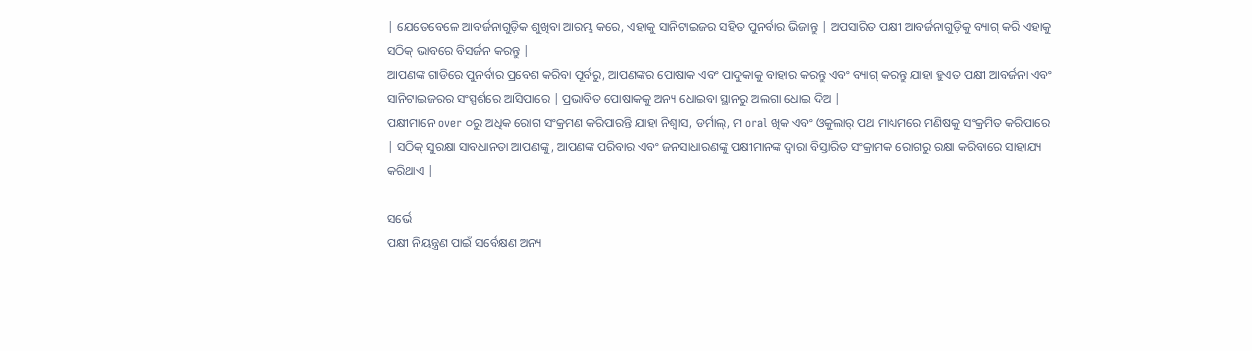| ଯେତେବେଳେ ଆବର୍ଜନାଗୁଡ଼ିକ ଶୁଖିବା ଆରମ୍ଭ କରେ, ଏହାକୁ ସାନିଟାଇଜର ସହିତ ପୁନର୍ବାର ଭିଜାନ୍ତୁ | ଅପସାରିତ ପକ୍ଷୀ ଆବର୍ଜନାଗୁଡ଼ିକୁ ବ୍ୟାଗ୍ କରି ଏହାକୁ ସଠିକ୍ ଭାବରେ ବିସର୍ଜନ କରନ୍ତୁ |
ଆପଣଙ୍କ ଗାଡିରେ ପୁନର୍ବାର ପ୍ରବେଶ କରିବା ପୂର୍ବରୁ, ଆପଣଙ୍କର ପୋଷାକ ଏବଂ ପାଦୁକାକୁ ବାହାର କରନ୍ତୁ ଏବଂ ବ୍ୟାଗ୍ କରନ୍ତୁ ଯାହା ହୁଏତ ପକ୍ଷୀ ଆବର୍ଜନା ଏବଂ ସାନିଟାଇଜରର ସଂସ୍ପର୍ଶରେ ଆସିପାରେ | ପ୍ରଭାବିତ ପୋଷାକକୁ ଅନ୍ୟ ଧୋଇବା ସ୍ଥାନରୁ ଅଲଗା ଧୋଇ ଦିଅ |
ପକ୍ଷୀମାନେ over ୦ରୁ ଅଧିକ ରୋଗ ସଂକ୍ରମଣ କରିପାରନ୍ତି ଯାହା ନିଶ୍ୱାସ, ଡର୍ମାଲ୍, ମ oral ଖିକ ଏବଂ ଓକୁଲାର୍ ପଥ ମାଧ୍ୟମରେ ମଣିଷକୁ ସଂକ୍ରମିତ କରିପାରେ | ସଠିକ୍ ସୁରକ୍ଷା ସାବଧାନତା ଆପଣଙ୍କୁ, ଆପଣଙ୍କ ପରିବାର ଏବଂ ଜନସାଧାରଣଙ୍କୁ ପକ୍ଷୀମାନଙ୍କ ଦ୍ୱାରା ବିସ୍ତାରିତ ସଂକ୍ରାମକ ରୋଗରୁ ରକ୍ଷା କରିବାରେ ସାହାଯ୍ୟ କରିଥାଏ |

ସର୍ଭେ
ପକ୍ଷୀ ନିୟନ୍ତ୍ରଣ ପାଇଁ ସର୍ବେକ୍ଷଣ ଅନ୍ୟ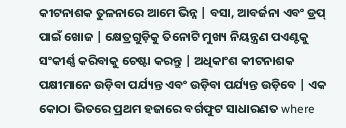କୀଟନାଶକ ତୁଳନାରେ ଆମେ ଭିନ୍ନ | ବସା, ଆବର୍ଜନା ଏବଂ ଡ୍ରପ୍ ପାଇଁ ଖୋଜ | କ୍ଷେତ୍ରଗୁଡ଼ିକୁ ତିନୋଟି ମୁଖ୍ୟ ନିୟନ୍ତ୍ରଣ ପଏଣ୍ଟକୁ ସଂକୀର୍ଣ୍ଣ କରିବାକୁ ଚେଷ୍ଟା କରନ୍ତୁ | ଅଧିକାଂଶ କୀଟନାଶକ ପକ୍ଷୀମାନେ ଉଡ଼ିବା ପର୍ଯ୍ୟନ୍ତ ଏବଂ ଉଡ଼ିବା ପର୍ଯ୍ୟନ୍ତ ଉଡ଼ିବେ | ଏକ କୋଠା ଭିତରେ ପ୍ରଥମ ହଜାରେ ବର୍ଗଫୁଟ ସାଧାରଣତ where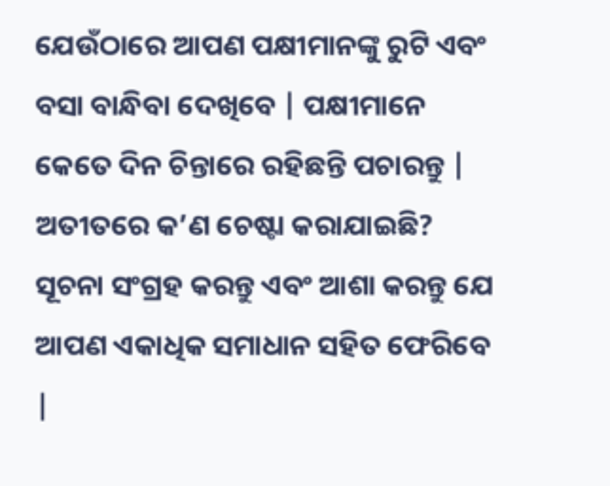ଯେଉଁଠାରେ ଆପଣ ପକ୍ଷୀମାନଙ୍କୁ ରୁଟି ଏବଂ ବସା ବାନ୍ଧିବା ଦେଖିବେ | ପକ୍ଷୀମାନେ କେତେ ଦିନ ଚିନ୍ତାରେ ରହିଛନ୍ତି ପଚାରନ୍ତୁ | ଅତୀତରେ କ’ଣ ଚେଷ୍ଟା କରାଯାଇଛି? ସୂଚନା ସଂଗ୍ରହ କରନ୍ତୁ ଏବଂ ଆଶା କରନ୍ତୁ ଯେ ଆପଣ ଏକାଧିକ ସମାଧାନ ସହିତ ଫେରିବେ |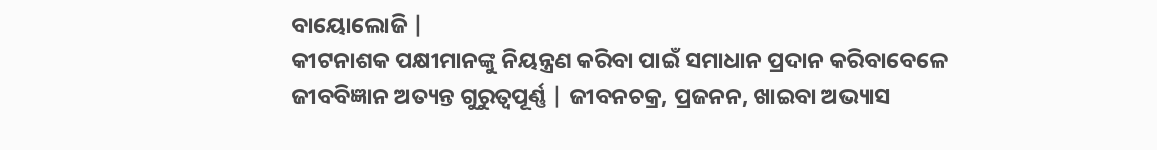ବାୟୋଲୋଜି |
କୀଟନାଶକ ପକ୍ଷୀମାନଙ୍କୁ ନିୟନ୍ତ୍ରଣ କରିବା ପାଇଁ ସମାଧାନ ପ୍ରଦାନ କରିବାବେଳେ ଜୀବବିଜ୍ଞାନ ଅତ୍ୟନ୍ତ ଗୁରୁତ୍ୱପୂର୍ଣ୍ଣ | ଜୀବନଚକ୍ର, ପ୍ରଜନନ, ଖାଇବା ଅଭ୍ୟାସ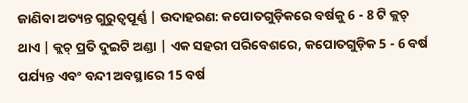ଜାଣିବା ଅତ୍ୟନ୍ତ ଗୁରୁତ୍ୱପୂର୍ଣ୍ଣ | ଉଦାହରଣ: କପୋତଗୁଡ଼ିକରେ ବର୍ଷକୁ 6 - 8 ଟି କ୍ଲଚ୍ ଥାଏ | କ୍ଲଚ୍ ପ୍ରତି ଦୁଇଟି ଅଣ୍ଡା | ଏକ ସହରୀ ପରିବେଶରେ, କପୋତଗୁଡ଼ିକ 5 - 6 ବର୍ଷ ପର୍ଯ୍ୟନ୍ତ ଏବଂ ବନ୍ଦୀ ଅବସ୍ଥାରେ 15 ବର୍ଷ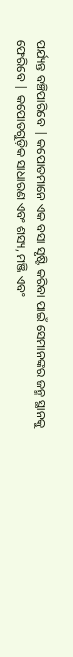ପର୍ଯ୍ୟନ୍ତ ବଞ୍ଚିପାରିବେ | କପୋତମାନେ ଏକ ବସା ସୃଷ୍ଟି କରିବା ପାଇଁ ସେମାନଙ୍କର ଜନ୍ମ ସ୍ଥାନକୁ ଫେରିବେ | କପୋତଗୁଡ଼ିକ ସାଧାରଣ ଏବଂ ଶସ୍ୟ, ମଞ୍ଜି ଏବଂ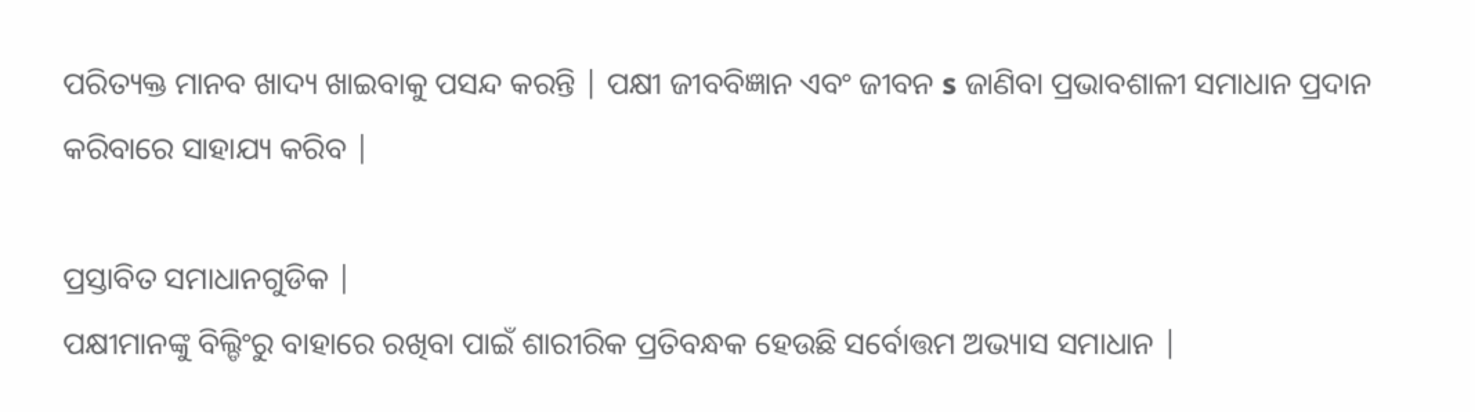ପରିତ୍ୟକ୍ତ ମାନବ ଖାଦ୍ୟ ଖାଇବାକୁ ପସନ୍ଦ କରନ୍ତି | ପକ୍ଷୀ ଜୀବବିଜ୍ଞାନ ଏବଂ ଜୀବନ s ଜାଣିବା ପ୍ରଭାବଶାଳୀ ସମାଧାନ ପ୍ରଦାନ କରିବାରେ ସାହାଯ୍ୟ କରିବ |

ପ୍ରସ୍ତାବିତ ସମାଧାନଗୁଡିକ |
ପକ୍ଷୀମାନଙ୍କୁ ବିଲ୍ଡିଂରୁ ବାହାରେ ରଖିବା ପାଇଁ ଶାରୀରିକ ପ୍ରତିବନ୍ଧକ ହେଉଛି ସର୍ବୋତ୍ତମ ଅଭ୍ୟାସ ସମାଧାନ |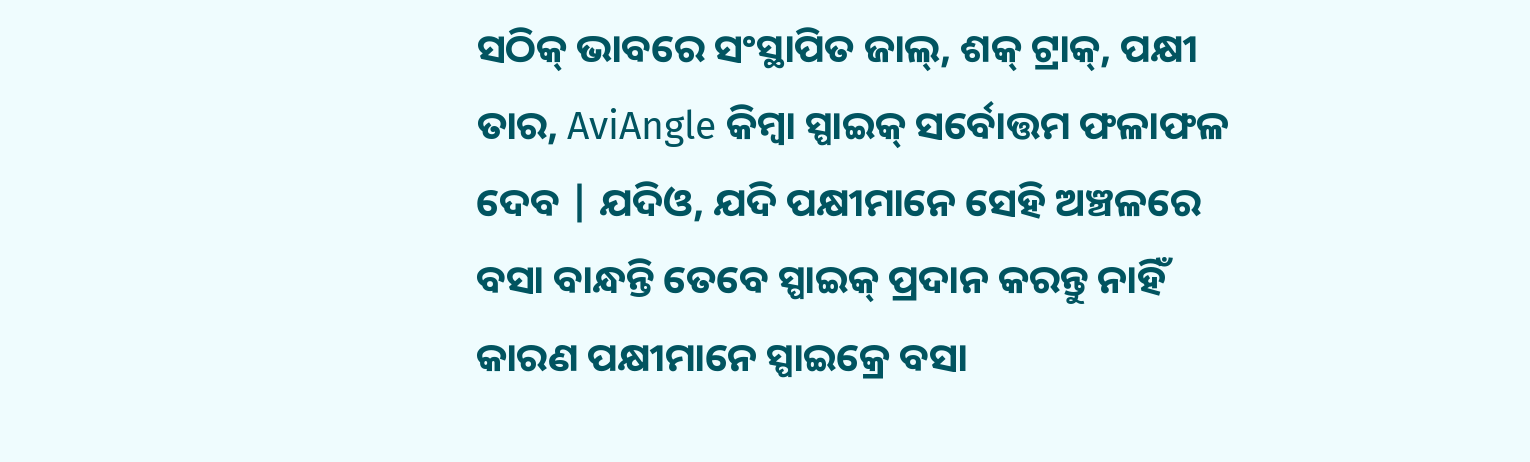ସଠିକ୍ ଭାବରେ ସଂସ୍ଥାପିତ ଜାଲ୍, ଶକ୍ ଟ୍ରାକ୍, ପକ୍ଷୀ ତାର, AviAngle କିମ୍ବା ସ୍ପାଇକ୍ ସର୍ବୋତ୍ତମ ଫଳାଫଳ ଦେବ | ଯଦିଓ, ଯଦି ପକ୍ଷୀମାନେ ସେହି ଅଞ୍ଚଳରେ ବସା ବାନ୍ଧନ୍ତି ତେବେ ସ୍ପାଇକ୍ ପ୍ରଦାନ କରନ୍ତୁ ନାହିଁ କାରଣ ପକ୍ଷୀମାନେ ସ୍ପାଇକ୍ରେ ବସା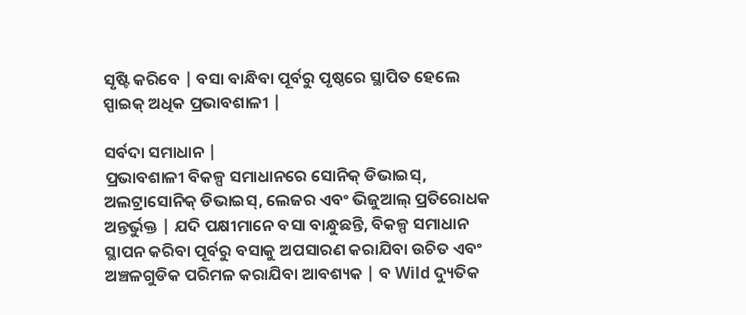ସୃଷ୍ଟି କରିବେ | ବସା ବାନ୍ଧିବା ପୂର୍ବରୁ ପୃଷ୍ଠରେ ସ୍ଥାପିତ ହେଲେ ସ୍ପାଇକ୍ ଅଧିକ ପ୍ରଭାବଶାଳୀ |

ସର୍ବଦା ସମାଧାନ |
ପ୍ରଭାବଶାଳୀ ବିକଳ୍ପ ସମାଧାନରେ ସୋନିକ୍ ଡିଭାଇସ୍, ଅଲଟ୍ରାସୋନିକ୍ ଡିଭାଇସ୍, ଲେଜର ଏବଂ ଭିଜୁଆଲ୍ ପ୍ରତିରୋଧକ ଅନ୍ତର୍ଭୁକ୍ତ | ଯଦି ପକ୍ଷୀମାନେ ବସା ବାନ୍ଧୁଛନ୍ତି, ବିକଳ୍ପ ସମାଧାନ ସ୍ଥାପନ କରିବା ପୂର୍ବରୁ ବସାକୁ ଅପସାରଣ କରାଯିବା ଉଚିତ ଏବଂ ଅଞ୍ଚଳଗୁଡିକ ପରିମଳ କରାଯିବା ଆବଶ୍ୟକ | ବ Wild ଦ୍ୟୁତିକ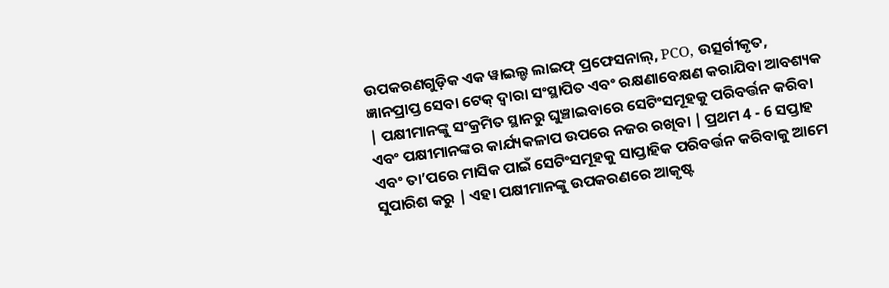ଉପକରଣଗୁଡ଼ିକ ଏକ ୱାଇଲ୍ଡ ଲାଇଫ୍ ପ୍ରଫେସନାଲ୍, PCO, ଉତ୍ସର୍ଗୀକୃତ, ଜ୍ଞାନପ୍ରାପ୍ତ ସେବା ଟେକ୍ ଦ୍ୱାରା ସଂସ୍ଥାପିତ ଏବଂ ରକ୍ଷଣାବେକ୍ଷଣ କରାଯିବା ଆବଶ୍ୟକ | ପକ୍ଷୀମାନଙ୍କୁ ସଂକ୍ରମିତ ସ୍ଥାନରୁ ଘୁଞ୍ଚାଇବାରେ ସେଟିଂସମୂହକୁ ପରିବର୍ତ୍ତନ କରିବା ଏବଂ ପକ୍ଷୀମାନଙ୍କର କାର୍ଯ୍ୟକଳାପ ଉପରେ ନଜର ରଖିବା | ପ୍ରଥମ 4 - 6 ସପ୍ତାହ ଏବଂ ତା’ପରେ ମାସିକ ପାଇଁ ସେଟିଂସମୂହକୁ ସାପ୍ତାହିକ ପରିବର୍ତ୍ତନ କରିବାକୁ ଆମେ ସୁପାରିଶ କରୁ | ଏହା ପକ୍ଷୀମାନଙ୍କୁ ଉପକରଣରେ ଆକୃଷ୍ଟ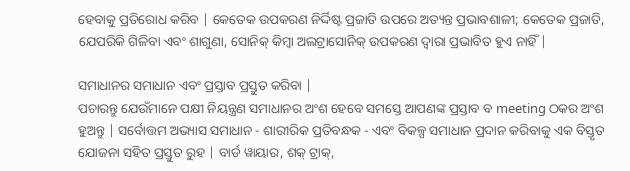ହେବାକୁ ପ୍ରତିରୋଧ କରିବ | କେତେକ ଉପକରଣ ନିର୍ଦ୍ଦିଷ୍ଟ ପ୍ରଜାତି ଉପରେ ଅତ୍ୟନ୍ତ ପ୍ରଭାବଶାଳୀ; କେତେକ ପ୍ରଜାତି, ଯେପରିକି ଗିଳିବା ଏବଂ ଶାଗୁଣା, ସୋନିକ୍ କିମ୍ବା ଅଲଟ୍ରାସୋନିକ୍ ଉପକରଣ ଦ୍ୱାରା ପ୍ରଭାବିତ ହୁଏ ନାହିଁ |

ସମାଧାନର ସମାଧାନ ଏବଂ ପ୍ରସ୍ତାବ ପ୍ରସ୍ତୁତ କରିବା |
ପଚାରନ୍ତୁ ଯେଉଁମାନେ ପକ୍ଷୀ ନିୟନ୍ତ୍ରଣ ସମାଧାନର ଅଂଶ ହେବେ ସମସ୍ତେ ଆପଣଙ୍କ ପ୍ରସ୍ତାବ ବ meeting ଠକର ଅଂଶ ହୁଅନ୍ତୁ | ସର୍ବୋତ୍ତମ ଅଭ୍ୟାସ ସମାଧାନ - ଶାରୀରିକ ପ୍ରତିବନ୍ଧକ - ଏବଂ ବିକଳ୍ପ ସମାଧାନ ପ୍ରଦାନ କରିବାକୁ ଏକ ବିସ୍ତୃତ ଯୋଜନା ସହିତ ପ୍ରସ୍ତୁତ ରୁହ | ବାର୍ଡ ୱାୟାର, ଶକ୍ ଟ୍ରାକ୍,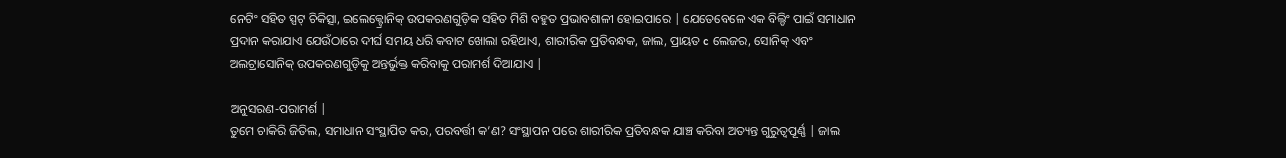ନେଟିଂ ସହିତ ସ୍ପଟ୍ ଚିକିତ୍ସା, ଇଲେକ୍ଟ୍ରୋନିକ୍ ଉପକରଣଗୁଡ଼ିକ ସହିତ ମିଶି ବହୁତ ପ୍ରଭାବଶାଳୀ ହୋଇପାରେ | ଯେତେବେଳେ ଏକ ବିଲ୍ଡିଂ ପାଇଁ ସମାଧାନ ପ୍ରଦାନ କରାଯାଏ ଯେଉଁଠାରେ ଦୀର୍ଘ ସମୟ ଧରି କବାଟ ଖୋଲା ରହିଥାଏ, ଶାରୀରିକ ପ୍ରତିବନ୍ଧକ, ଜାଲ, ପ୍ରାୟତ c ଲେଜର, ସୋନିକ୍ ଏବଂ ଅଲଟ୍ରାସୋନିକ୍ ଉପକରଣଗୁଡ଼ିକୁ ଅନ୍ତର୍ଭୁକ୍ତ କରିବାକୁ ପରାମର୍ଶ ଦିଆଯାଏ |

ଅନୁସରଣ-ପରାମର୍ଶ |
ତୁମେ ଚାକିରି ଜିତିଲ, ସମାଧାନ ସଂସ୍ଥାପିତ କର, ପରବର୍ତ୍ତୀ କ’ଣ? ସଂସ୍ଥାପନ ପରେ ଶାରୀରିକ ପ୍ରତିବନ୍ଧକ ଯାଞ୍ଚ କରିବା ଅତ୍ୟନ୍ତ ଗୁରୁତ୍ୱପୂର୍ଣ୍ଣ | ଜାଲ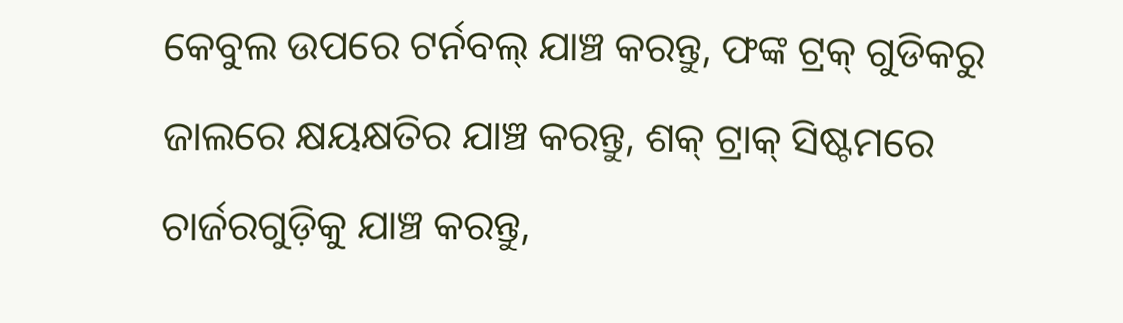କେବୁଲ ଉପରେ ଟର୍ନବଲ୍ ଯାଞ୍ଚ କରନ୍ତୁ, ଫଙ୍କ ଟ୍ରକ୍ ଗୁଡିକରୁ ଜାଲରେ କ୍ଷୟକ୍ଷତିର ଯାଞ୍ଚ କରନ୍ତୁ, ଶକ୍ ଟ୍ରାକ୍ ସିଷ୍ଟମରେ ଚାର୍ଜରଗୁଡ଼ିକୁ ଯାଞ୍ଚ କରନ୍ତୁ,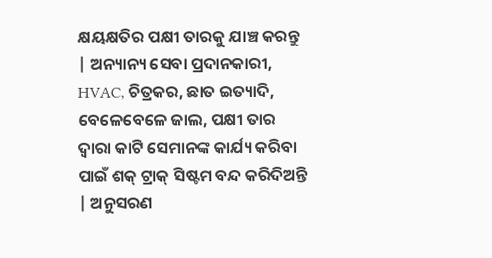କ୍ଷୟକ୍ଷତିର ପକ୍ଷୀ ତାରକୁ ଯାଞ୍ଚ କରନ୍ତୁ | ଅନ୍ୟାନ୍ୟ ସେବା ପ୍ରଦାନକାରୀ, HVAC, ଚିତ୍ରକର, ଛାତ ଇତ୍ୟାଦି, ବେଳେବେଳେ ଜାଲ, ପକ୍ଷୀ ତାର ଦ୍ୱାରା କାଟି ସେମାନଙ୍କ କାର୍ଯ୍ୟ କରିବା ପାଇଁ ଶକ୍ ଟ୍ରାକ୍ ସିଷ୍ଟମ ବନ୍ଦ କରିଦିଅନ୍ତି | ଅନୁସରଣ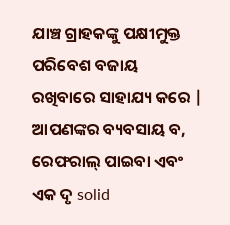ଯାଞ୍ଚ ଗ୍ରାହକଙ୍କୁ ପକ୍ଷୀମୁକ୍ତ ପରିବେଶ ବଜାୟ ରଖିବାରେ ସାହାଯ୍ୟ କରେ | ଆପଣଙ୍କର ବ୍ୟବସାୟ ବ, ରେଫରାଲ୍ ପାଇବା ଏବଂ ଏକ ଦୃ solid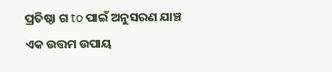ପ୍ରତିଷ୍ଠା ଗ to ପାଇଁ ଅନୁସରଣ ଯାଞ୍ଚ ଏକ ଉତ୍ତମ ଉପାୟ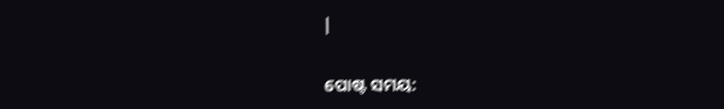|


ପୋଷ୍ଟ ସମୟ: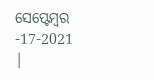ସେପ୍ଟେମ୍ବର -17-2021 |